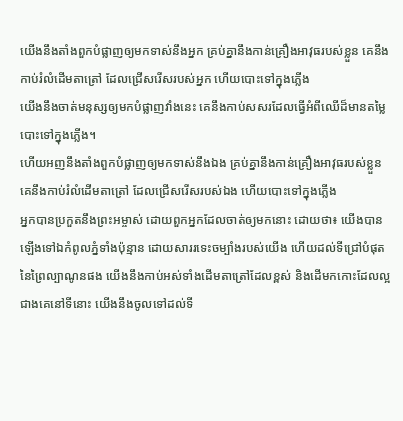យើងនឹងតាំងពួកបំផ្លាញឲ្យមកទាស់នឹងអ្នក គ្រប់គ្នានឹងកាន់គ្រឿងអាវុធរបស់ខ្លួន គេនឹងកាប់រំលំដើមតាត្រៅ ដែលជ្រើសរើសរបស់អ្នក ហើយបោះទៅក្នុងភ្លើង
យើងនឹងចាត់មនុស្សឲ្យមកបំផ្លាញវាំងនេះ គេនឹងកាប់សសរដែលធ្វើអំពីឈើដ៏មានតម្លៃ បោះទៅក្នុងភ្លើង។
ហើយអញនឹងតាំងពួកបំផ្លាញឲ្យមកទាស់នឹងឯង គ្រប់គ្នានឹងកាន់គ្រឿងអាវុធរបស់ខ្លួន គេនឹងកាប់រំលំដើមតាត្រៅ ដែលជ្រើសរើសរបស់ឯង ហើយបោះទៅក្នុងភ្លើង
អ្នកបានប្រកួតនឹងព្រះអម្ចាស់ ដោយពួកអ្នកដែលចាត់ឲ្យមកនោះ ដោយថា៖ យើងបានឡើងទៅឯកំពូលភ្នំទាំងប៉ុន្មាន ដោយសាររទេះចម្បាំងរបស់យើង ហើយដល់ទីជ្រៅបំផុតនៃព្រៃល្បាណូនផង យើងនឹងកាប់អស់ទាំងដើមតាត្រៅដែលខ្ពស់ និងដើមកកោះដែលល្អជាងគេនៅទីនោះ យើងនឹងចូលទៅដល់ទី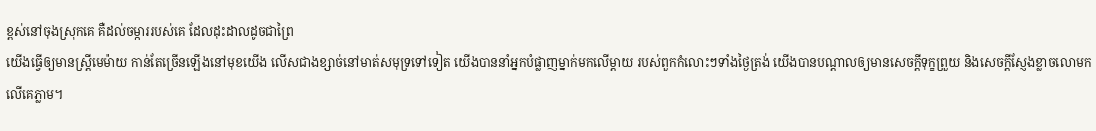ខ្ពស់នៅចុងស្រុកគេ គឺដល់ចម្ការរបស់គេ ដែលដុះដាលដូចជាព្រៃ
យើងធ្វើឲ្យមានស្ត្រីមេម៉ាយ កាន់តែច្រើនឡើងនៅមុខយើង លើសជាងខ្សាច់នៅមាត់សមុទ្រទៅទៀត យើងបាននាំអ្នកបំផ្លាញម្នាក់មកលើម្តាយ របស់ពួកកំលោះៗទាំងថ្ងៃត្រង់ យើងបានបណ្ដាលឲ្យមានសេចក្ដីទុក្ខព្រួយ និងសេចក្ដីស្ញែងខ្លាចលោមកលើគេភ្លាម។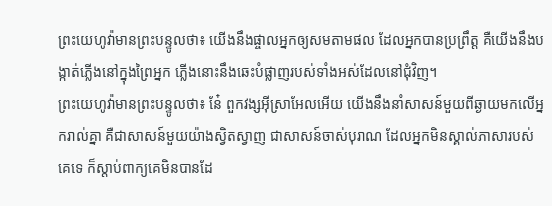ព្រះយេហូវ៉ាមានព្រះបន្ទូលថា៖ យើងនឹងផ្ចាលអ្នកឲ្យសមតាមផល ដែលអ្នកបានប្រព្រឹត្ត គឺយើងនឹងបង្កាត់ភ្លើងនៅក្នុងព្រៃអ្នក ភ្លើងនោះនឹងឆេះបំផ្លាញរបស់ទាំងអស់ដែលនៅជុំវិញ។
ព្រះយេហូវ៉ាមានព្រះបន្ទូលថា៖ នែ៎ ពួកវង្សអ៊ីស្រាអែលអើយ យើងនឹងនាំសាសន៍មួយពីឆ្ងាយមកលើអ្នករាល់គ្នា គឺជាសាសន៍មួយយ៉ាងស្វិតស្វាញ ជាសាសន៍ចាស់បុរាណ ដែលអ្នកមិនស្គាល់ភាសារបស់គេទេ ក៏ស្តាប់ពាក្យគេមិនបានដែ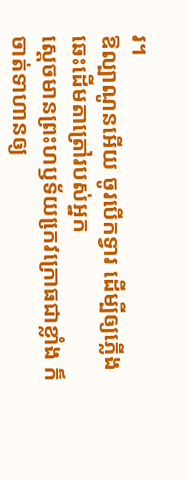រ។
ឱល្បាណូនអើយ ចូរបើកទ្វារ ដើម្បីឲ្យភ្លើងឆេះដើមតាត្រៅរបស់អ្នក
ស្តេចមានព្រះហឫទ័យកេ្រវក្រោធជាខ្លាំង ក៏ចាត់ទាហានឲ្យ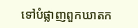ទៅបំផ្លាញពួកឃាតក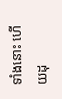ទាំងនោះ ហើយដុ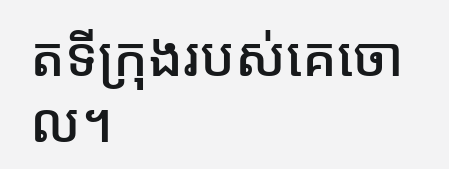តទីក្រុងរបស់គេចោល។